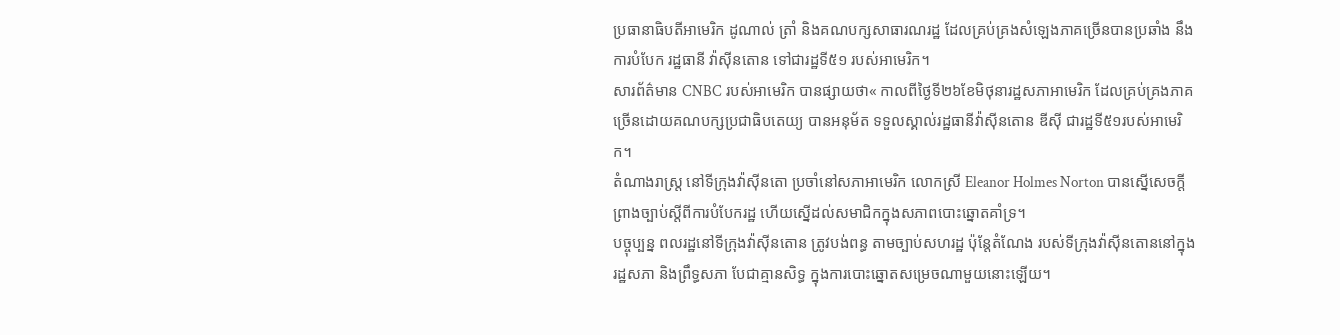ប្រធានាធិបតីអាមេរិក ដូណាល់ ត្រាំ និងគណបក្សសាធារណរដ្ឋ ដែលគ្រប់គ្រងសំឡេងភាគច្រើនបានប្រឆាំង នឹងការបំបែក រដ្ឋធានី វ៉ាស៊ីនតោន ទៅជារដ្ឋទី៥១ របស់អាមេរិក។
សារព័ត៌មាន CNBC របស់អាមេរិក បានផ្សាយថា« កាលពីថ្ងៃទី២៦ខែមិថុនារដ្ឋសភាអាមេរិក ដែលគ្រប់គ្រងភាគច្រើនដោយគណបក្សប្រជាធិបតេយ្យ បានអនុម័ត ទទួលស្គាល់រដ្ឋធានីវ៉ាស៊ីនតោន ឌីស៊ី ជារដ្ឋទី៥១របស់អាមេរិក។
តំណាងរាស្ត្រ នៅទីក្រុងវ៉ាស៊ីនតោ ប្រចាំនៅសភាអាមេរិក លោកស្រី Eleanor Holmes Norton បានស្នើសេចក្តីព្រាងច្បាប់ស្តីពីការបំបែករដ្ឋ ហើយស្នើដល់សមាជិកក្នុងសភាពបោះឆ្នោតគាំទ្រ។
បច្ចុប្បន្ន ពលរដ្ឋនៅទីក្រុងវ៉ាស៊ីនតោន ត្រូវបង់ពន្ធ តាមច្បាប់សហរដ្ឋ ប៉ុន្តែតំណែង របស់ទីក្រុងវ៉ាស៊ីនតោននៅក្នុងរដ្ឋសភា និងព្រឹទ្ធសភា បែជាគ្មានសិទ្ធ ក្នុងការបោះឆ្នោតសម្រេចណាមួយនោះឡើយ។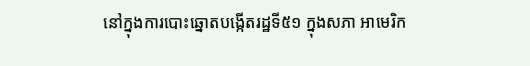នៅក្នុងការបោះឆ្នោតបង្កើតរដ្ឋទី៥១ ក្នុងសភា អាមេរិក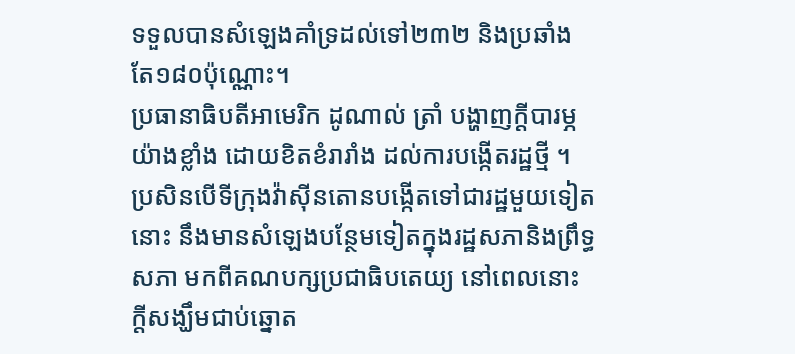ទទួលបានសំឡេងគាំទ្រដល់ទៅ២៣២ និងប្រឆាំង តែ១៨០ប៉ុណ្ណោះ។
ប្រធានាធិបតីអាមេរិក ដូណាល់ ត្រាំ បង្ហាញក្តីបារម្ភយ៉ាងខ្លាំង ដោយខិតខំរារាំង ដល់ការបង្កើតរដ្ឋថ្មី ។ ប្រសិនបើទីក្រុងវ៉ាស៊ីនតោនបង្កើតទៅជារដ្ឋមួយទៀតនោះ នឹងមានសំឡេងបន្ថែមទៀតក្នុងរដ្ឋសភានិងព្រឹទ្ធសភា មកពីគណបក្សប្រជាធិបតេយ្យ នៅពេលនោះ ក្តីសង្ឃឹមជាប់ឆ្នោត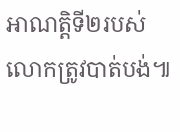អាណត្តិទី២របស់លោកត្រូវបាត់បង់៕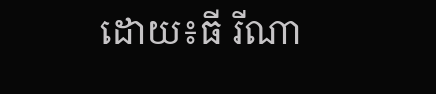ដោយ៖ធី រីណា